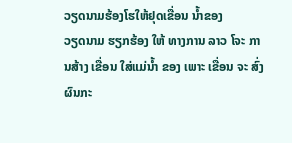ວຽດນາມຮ້ອງໂຮໃຫ້ຢຸດເຂື່ອນ ນໍ້າຂອງ
ວຽດນາມ ຮຽກຮ້ອງ ໃຫ້ ທາງການ ລາວ ໂຈະ ການສ້າງ ເຂື່ອນ ໃສ່ແມ່ນ້ຳ ຂອງ ເພາະ ເຂື່ອນ ຈະ ສົ່ງ ຜົນກະ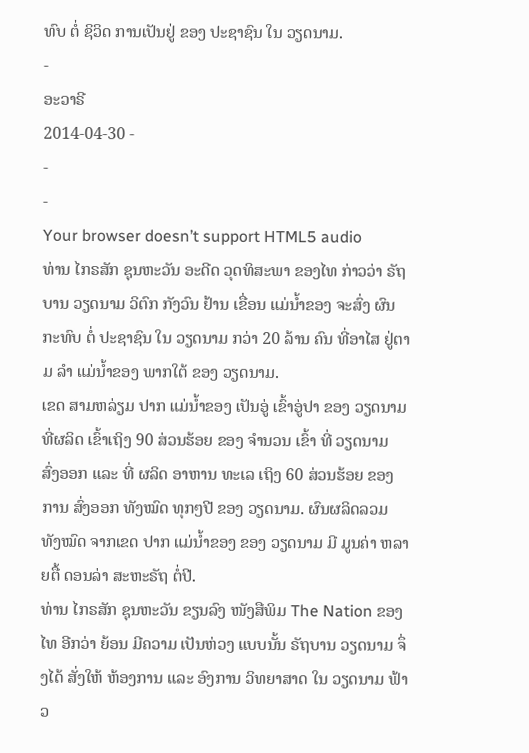ທົບ ຕໍ່ ຊິວິດ ການເປັນຢູ່ ຂອງ ປະຊາຊົນ ໃນ ວຽດນາມ.
-
ອະວາຣີ
2014-04-30 -
-
-
Your browser doesn’t support HTML5 audio
ທ່ານ ໄກຣສັກ ຊຸນຫະວັນ ອະດີດ ວຸດທິສະພາ ຂອງໄທ ກ່າວວ່າ ຣັຖບານ ວຽດນາມ ວິຕົກ ກັງວົນ ຢ້ານ ເຂື່ອນ ແມ່ນ້ຳຂອງ ຈະສົ່ງ ຜົນກະທົບ ຕໍ່ ປະຊາຊົນ ໃນ ວຽດນາມ ກວ່າ 20 ລ້ານ ຄົນ ທີ່ອາໄສ ຢູ່ຕາມ ລຳ ແມ່ນ້ຳຂອງ ພາກໃຕ້ ຂອງ ວຽດນາມ.
ເຂດ ສາມຫລ່ຽມ ປາກ ແມ່ນ້ຳຂອງ ເປັນອູ່ ເຂົ້າອູ່ປາ ຂອງ ວຽດນາມ ທີ່ຜລິດ ເຂົ້າເຖິງ 90 ສ່ວນຮ້ອຍ ຂອງ ຈໍານວນ ເຂົ້າ ທີ່ ວຽດນາມ ສົ່ງອອກ ແລະ ທີ່ ຜລິດ ອາຫານ ທະເລ ເຖິງ 60 ສ່ວນຮ້ອຍ ຂອງການ ສົ່ງອອກ ທັງໝົດ ທຸກໆປີ ຂອງ ວຽດນາມ. ຜົນຜລິດລວມ ທັງໝົດ ຈາກເຂດ ປາກ ແມ່ນ້ຳຂອງ ຂອງ ວຽດນາມ ມີ ມູນຄ່າ ຫລາຍຕື້ ດອນລ່າ ສະຫະຣັຖ ຕໍ່ປີ.
ທ່ານ ໄກຣສັກ ຊຸນຫະວັນ ຂຽນລົງ ໜັງສືພິມ The Nation ຂອງໄທ ອີກວ່າ ຍ້ອນ ມີຄວາມ ເປັນຫ່ວງ ແບບນັ້ນ ຣັຖບານ ວຽດນາມ ຈຶ່ງໄດ້ ສັ່ງໃຫ້ ຫ້ອງການ ແລະ ອົງການ ວິທຍາສາດ ໃນ ວຽດນາມ ຟ້າວ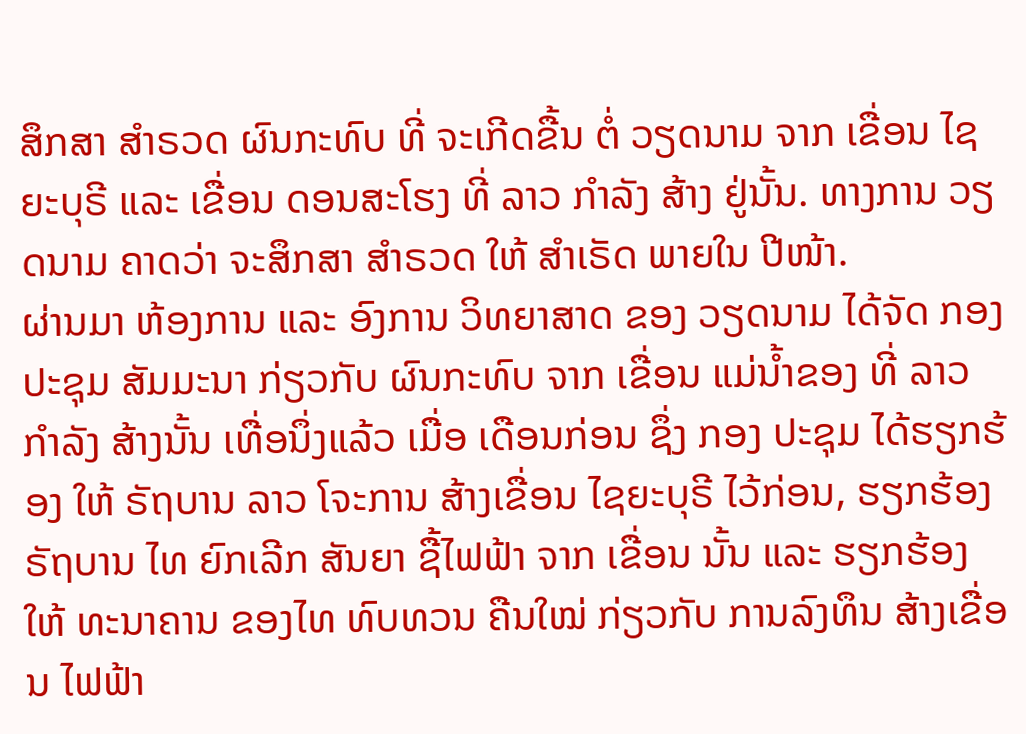ສຶກສາ ສຳຣວດ ຜົນກະທົບ ທີ່ ຈະເກີດຂື້ນ ຕໍ່ ວຽດນາມ ຈາກ ເຂື່ອນ ໄຊຍະບຸຣີ ແລະ ເຂື່ອນ ດອນສະໂຮງ ທີ່ ລາວ ກຳລັງ ສ້າງ ຢູ່ນັ້ນ. ທາງການ ວຽດນາມ ຄາດວ່າ ຈະສຶກສາ ສຳຣວດ ໃຫ້ ສຳເຣັດ ພາຍໃນ ປີໜ້າ.
ຜ່ານມາ ຫ້ອງການ ແລະ ອົງການ ວິທຍາສາດ ຂອງ ວຽດນາມ ໄດ້ຈັດ ກອງປະຊຸມ ສັມມະນາ ກ່ຽວກັບ ຜົນກະທົບ ຈາກ ເຂື່ອນ ແມ່ນ້ຳຂອງ ທີ່ ລາວ ກຳລັງ ສ້າງນັ້ນ ເທື່ອນຶ່ງແລ້ວ ເມື່ອ ເດືອນກ່ອນ ຊຶ່ງ ກອງ ປະຊຸມ ໄດ້ຮຽກຮ້ອງ ໃຫ້ ຣັຖບານ ລາວ ໂຈະການ ສ້າງເຂື່ອນ ໄຊຍະບຸຣີ ໄວ້ກ່ອນ, ຮຽກຮ້ອງ ຣັຖບານ ໄທ ຍົກເລີກ ສັນຍາ ຊື້ໄຟຟ້າ ຈາກ ເຂື່ອນ ນັ້ນ ແລະ ຮຽກຮ້ອງ ໃຫ້ ທະນາຄານ ຂອງໄທ ທົບທວນ ຄືນໃໝ່ ກ່ຽວກັບ ການລົງທຶນ ສ້າງເຂື່ອນ ໄຟຟ້າ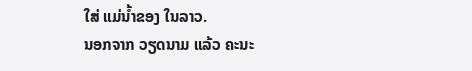ໃສ່ ແມ່ນ້ຳຂອງ ໃນລາວ.
ນອກຈາກ ວຽດນາມ ແລ້ວ ຄະນະ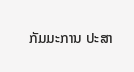ກັມມະການ ປະສາ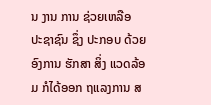ນ ງານ ການ ຊ່ວຍເຫລືອ ປະຊາຊົນ ຊຶ່ງ ປະກອບ ດ້ວຍ ອົງການ ຮັກສາ ສິ່ງ ແວດລ້ອມ ກໍໄດ້ອອກ ຖແລງການ ສ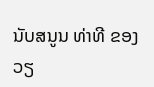ນັບສນູນ ທ່າທີ ຂອງ ວຽ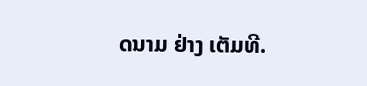ດນາມ ຢ່າງ ເຕັມທີ.